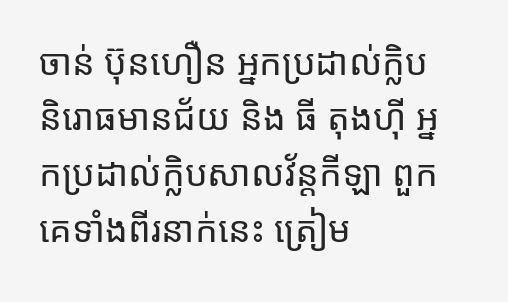ចាន់ ប៊ុនហឿន អ្នកប្រដាល់ក្លិបនិរោធមានជ័យ និង ធី តុងហ៊ី អ្នកប្រដាល់ក្លិបសាលវ័ន្តកីឡា ពួកគេទាំងពីរនាក់នេះ ត្រៀម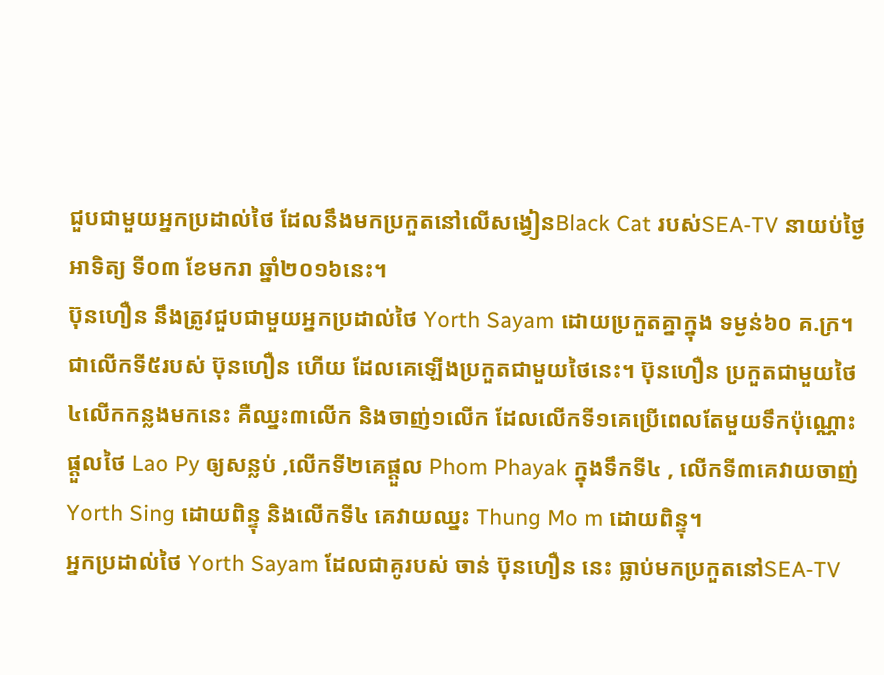ជួបជាមួយអ្នកប្រដាល់ថៃ ដែលនឹងមកប្រកួតនៅលើសង្វៀនBlack Cat របស់SEA-TV នាយប់ថ្ងៃអាទិត្យ ទី០៣ ខែមករា ឆ្នាំ២០១៦នេះ។
ប៊ុនហឿន នឹងត្រូវជួបជាមួយអ្នកប្រដាល់ថៃ Yorth Sayam ដោយប្រកួតគ្នាក្នុង ទម្ងន់៦០ គ.ក្រ។ ជាលើកទី៥របស់ ប៊ុនហឿន ហើយ ដែលគេឡើងប្រកួតជាមួយថៃនេះ។ ប៊ុនហឿន ប្រកួតជាមួយថៃ៤លើកកន្លងមកនេះ គឺឈ្នះ៣លើក និងចាញ់១លើក ដែលលើកទី១គេប្រើពេលតែមួយទឹកប៉ុណ្ណោះ ផ្ដួលថៃ Lao Py ឲ្យសន្លប់ ,លើកទី២គេផ្ដួល Phom Phayak ក្នុងទឹកទី៤ , លើកទី៣គេវាយចាញ់ Yorth Sing ដោយពិន្ទុ និងលើកទី៤ គេវាយឈ្នះ Thung Mo m ដោយពិន្ទុ។
អ្នកប្រដាល់ថៃ Yorth Sayam ដែលជាគូរបស់ ចាន់ ប៊ុនហឿន នេះ ធ្លាប់មកប្រកួតនៅSEA-TV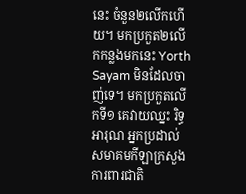នេះ ចំនួន២លើកហើយ។ មកប្រកួត២លើកកន្លងមកនេះ Yorth Sayam មិនដែលចាញ់ទេ។ មកប្រកួតលើកទី១ គេវាយឈ្នះ រិទ្ធ អារុណ អ្នកប្រដាល់សមាគមកីឡាក្រសួងការពារជាតិ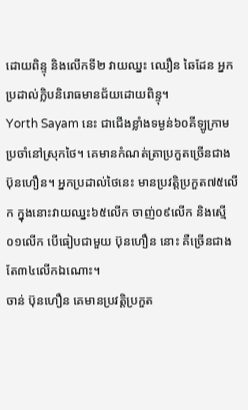ដោយពិន្ទុ និងលើកទី២ វាយឈ្នះ ឈឿន ឆៃដែន អ្នកប្រដាល់ក្លិបនិរោធមានជ័យដោយពិន្ទុ។
Yorth Sayam នេះ ជាជើងខ្លាំងទម្ងន់៦០គីឡូក្រាមប្រចាំនៅស្រុកថៃ។ គេមានកំណត់ត្រាប្រកួតច្រើនជាង ប៊ុនហឿន។ អ្នកប្រដាល់ថៃនេះ មានប្រវត្តិប្រកួត៧៥លើក ក្នុងនោះវាយឈ្នះ៦៥លើក ចាញ់០៩លើក និងស្មើ០១លើក បើធៀបជាមួយ ប៊ុនហឿន នោះ គឺច្រើនជាងតែ៣៤លើកឯណោះ។
ចាន់ ប៊ុនហឿន គេមានប្រវត្តិប្រកួត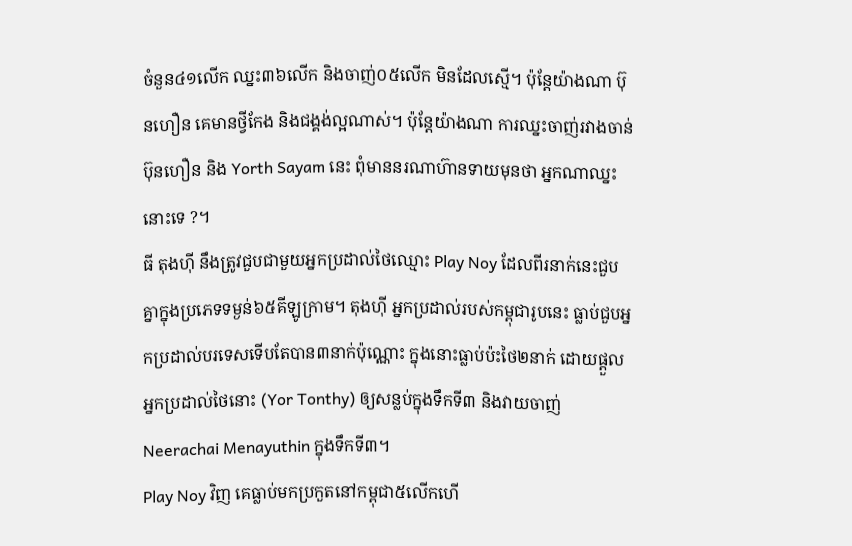ចំនួន៤១លើក ឈ្នះ៣៦លើក និងចាញ់០៥លើក មិនដែលស្មើ។ ប៉ុន្តែយ៉ាងណា ប៊ុនហឿន គេមានថ្វីកែង និងជង្គង់ល្អណាស់។ ប៉ុន្តែយ៉ាងណា ការឈ្នះចាញ់រវាងចាន់ ប៊ុនហឿន និង Yorth Sayam នេះ ពុំមាននរណាហ៊ានទាយមុនថា អ្នកណាឈ្នះនោះទេ ?។
ធី តុងហ៊ី នឹងត្រូវជួបជាមួយអ្នកប្រដាល់ថៃឈ្មោះ Play Noy ដែលពីរនាក់នេះជួបគ្នាក្នុងប្រភេទទម្ងន់៦៥គីឡូក្រាម។ តុងហ៊ី អ្នកប្រដាល់របស់កម្ពុជារូបនេះ ធ្លាប់ជួបអ្នកប្រដាល់បរទេសទើបតែបាន៣នាក់ប៉ុណ្ណោះ ក្នុងនោះធ្លាប់ប៉ះថៃ២នាក់ ដោយផ្ដួលអ្នកប្រដាល់ថៃនោះ (Yor Tonthy) ឲ្យសន្លប់ក្នុងទឹកទី៣ និងវាយចាញ់Neerachai Menayuthin ក្នុងទឹកទី៣។
Play Noy វិញ គេធ្លាប់មកប្រកួតនៅកម្ពុជា៥លើកហើ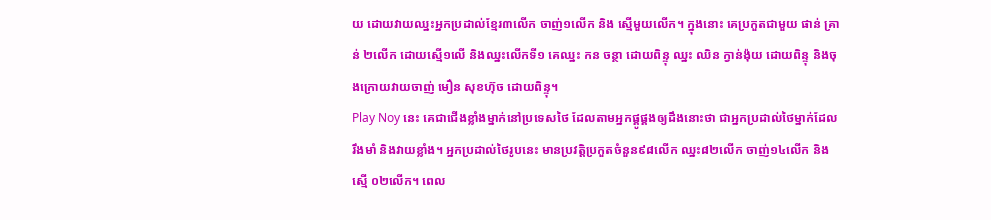យ ដោយវាយឈ្នះអ្នកប្រដាល់ខ្មែរ៣លើក ចាញ់១លើក និង ស្មើមួយលើក។ ក្នុងនោះ គេប្រកួតជាមួយ ផាន់ គ្រាន់ ២លើក ដោយស្មើ១លើ និងឈ្នះលើកទី១ គេឈ្នះ កន ចន្ថា ដោយពិន្ទុ ឈ្នះ ឈិន ក្វាន់ង៉ុយ ដោយពិន្ទុ និងចុងក្រោយវាយចាញ់ មឿន សុខហ៊ុច ដោយពិន្ទុ។
Play Noy នេះ គេជាជើងខ្លាំងម្នាក់នៅប្រទេសថៃ ដែលតាមអ្នកផ្គូផ្គងឲ្យដឹងនោះថា ជាអ្នកប្រដាល់ថៃម្នាក់ដែលរឹងមាំ និងវាយខ្លាំង។ អ្នកប្រដាល់ថៃរូបនេះ មានប្រវត្តិប្រកួតចំនួន៩៨លើក ឈ្នះ៨២លើក ចាញ់១៤លើក និងស្មើ ០២លើក។ ពេល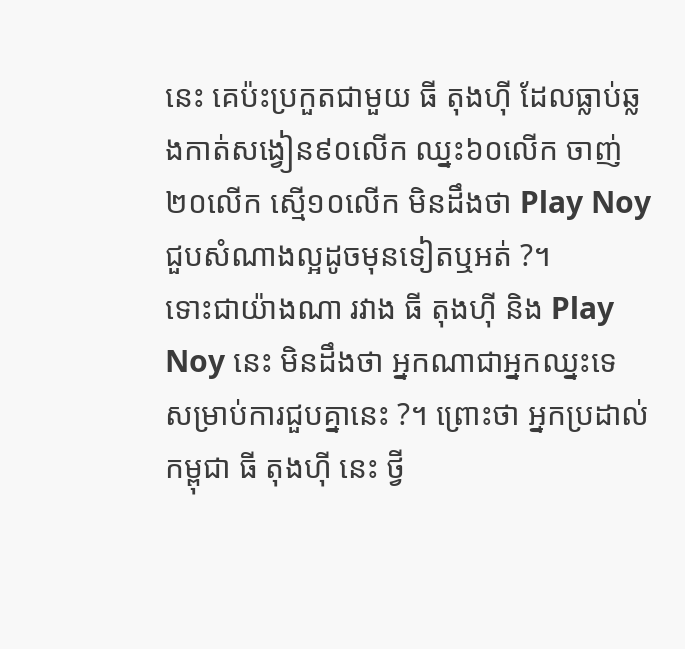នេះ គេប៉ះប្រកួតជាមួយ ធី តុងហ៊ី ដែលធ្លាប់ឆ្លងកាត់សង្វៀន៩០លើក ឈ្នះ៦០លើក ចាញ់២០លើក ស្មើ១០លើក មិនដឹងថា Play Noy ជួបសំណាងល្អដូចមុនទៀតឬអត់ ?។
ទោះជាយ៉ាងណា រវាង ធី តុងហ៊ី និង Play Noy នេះ មិនដឹងថា អ្នកណាជាអ្នកឈ្នះទេ សម្រាប់ការជួបគ្នានេះ ?។ ព្រោះថា អ្នកប្រដាល់កម្ពុជា ធី តុងហ៊ី នេះ ថ្វី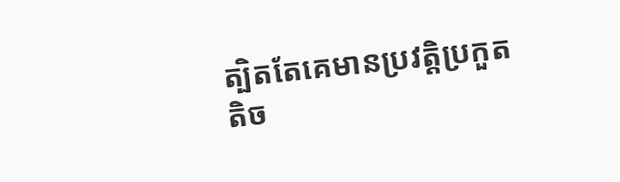ត្បិតតែគេមានប្រវត្តិប្រកួតតិច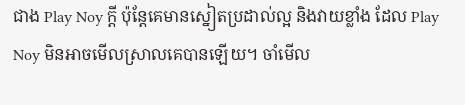ជាង Play Noy ក្តី ប៉ុន្តែគេមានស្នៀតប្រដាល់ល្អ និងវាយខ្លាំង ដែល Play Noy មិនអាចមើលស្រាលគេបានឡើយ។ ចាំមើល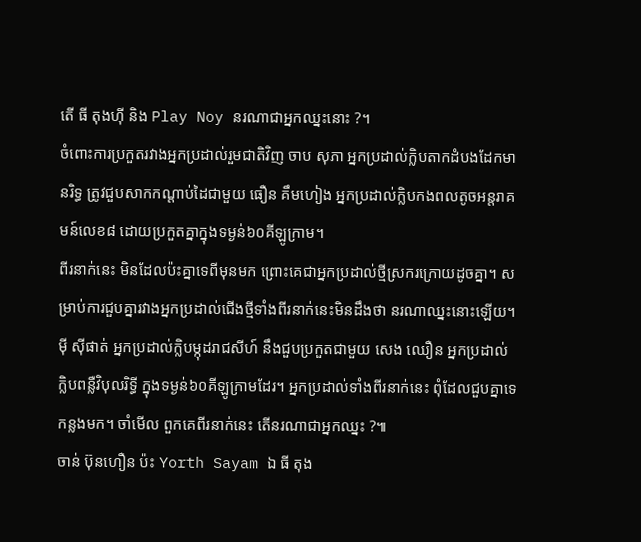តើ ធី តុងហ៊ី និង Play Noy នរណាជាអ្នកឈ្នះនោះ ?។
ចំពោះការប្រកួតរវាងអ្នកប្រដាល់រួមជាតិវិញ ចាប សុភា អ្នកប្រដាល់ក្លិបតាកដំបងដែកមានរិទ្ធ ត្រូវជួបសាកកណ្ដាប់ដៃជាមួយ ធឿន គឹមហៀង អ្នកប្រដាល់ក្លិបកងពលតូចអន្តរាគមន៍លេខ៨ ដោយប្រកួតគ្នាក្នុងទម្ងន់៦០គីឡូក្រាម។
ពីរនាក់នេះ មិនដែលប៉ះគ្នាទេពីមុនមក ព្រោះគេជាអ្នកប្រដាល់ថ្មីស្រករក្រោយដូចគ្នា។ សម្រាប់ការជួបគ្នារវាងអ្នកប្រដាល់ជើងថ្មីទាំងពីរនាក់នេះមិនដឹងថា នរណាឈ្នះនោះឡើយ។
ម៉ី ស៊ីផាត់ អ្នកប្រដាល់ក្លិបម្កុដរាជសីហ៍ នឹងជួបប្រកួតជាមួយ សេង ឈឿន អ្នកប្រដាល់ក្លិបពន្លឺវិបុលរិទ្ធី ក្នុងទម្ងន់៦០គីឡូក្រាមដែរ។ អ្នកប្រដាល់ទាំងពីរនាក់នេះ ពុំដែលជួបគ្នាទេកន្លងមក។ ចាំមើល ពួកគេពីរនាក់នេះ តើនរណាជាអ្នកឈ្នះ ?៕
ចាន់ ប៊ុនហឿន ប៉ះ Yorth Sayam ឯ ធី តុង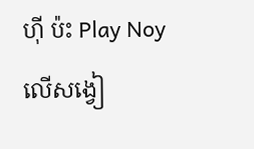ហ៊ី ប៉ះ Play Noy លើសង្វៀ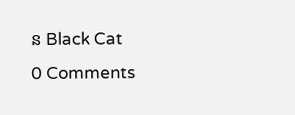ន Black Cat
0 Comments